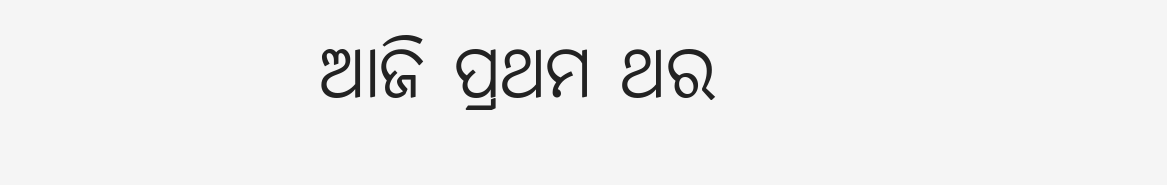ଆଜି ପ୍ରଥମ ଥର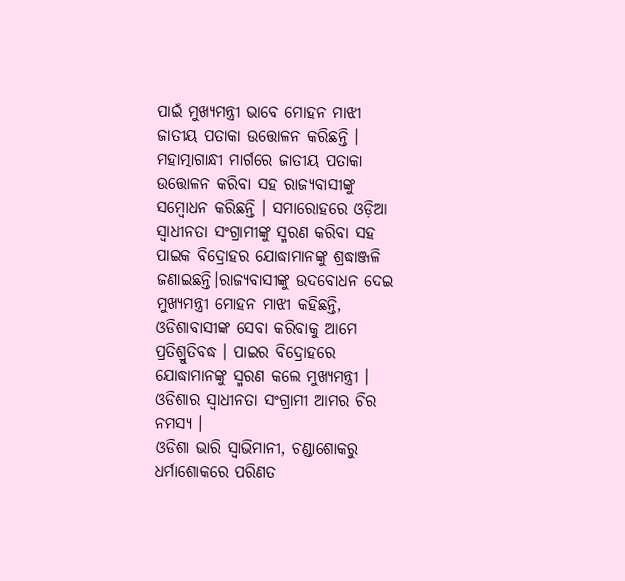ପାଇଁ ମୁଖ୍ୟମନ୍ତ୍ରୀ ଭାବେ ମୋହନ ମାଝୀ ଜାତୀୟ ପତାକା ଉତ୍ତୋଳନ କରିଛନ୍ତି । ମହାତ୍ମାଗାନ୍ଧୀ ମାର୍ଗରେ ଜାତୀୟ ପତାକା ଉତ୍ତୋଳନ କରିବା ସହ ରାଜ୍ୟବାସୀଙ୍କୁ ସମ୍ବୋଧନ କରିଛନ୍ତି । ସମାରୋହରେ ଓଡ଼ିଆ ସ୍ବାଧୀନତା ସଂଗ୍ରାମୀଙ୍କୁ ସ୍ମରଣ କରିବା ସହ ପାଇକ ବିଦ୍ରୋହର ଯୋଦ୍ଧାମାନଙ୍କୁ ଶ୍ରଦ୍ଧାଞ୍ଜଳି ଜଣାଇଛନ୍ତି।ରାଜ୍ୟବାସୀଙ୍କୁ ଉଦବୋଧନ ଦେଇ ମୁଖ୍ୟମନ୍ତ୍ରୀ ମୋହନ ମାଝୀ କହିଛନ୍ତି, ଓଡିଶାବାସୀଙ୍କ ସେବା କରିବାକୁ ଆମେ ପ୍ରତିଶ୍ରୁତିବଦ୍ଧ । ପାଇର ବିଦ୍ରୋହରେ ଯୋଦ୍ଧାମାନଙ୍କୁ ସ୍ମରଣ କଲେ ମୁଖ୍ୟମନ୍ତ୍ରୀ । ଓଡିଶାର ସ୍ୱାଧୀନତା ସଂଗ୍ରାମୀ ଆମର ଚିର ନମସ୍ୟ ।
ଓଡିଶା ଭାରି ସ୍ୱାଭିମାନୀ, ଚଣ୍ଡାଶୋକରୁ ଧର୍ମାଶୋକରେ ପରିଣତ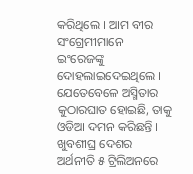କରିଥିଲେ । ଆମ ବୀର ସଂଗ୍ରେମୀମାନେ ଇଂରେଜଙ୍କୁ ଦୋହଲାଇଦେଇଥିଲେ । ଯେତେବେଳେ ଅସ୍ମିତାର କୁଠାରଘାତ ହୋଇଛି, ତାକୁ ଓଡିଆ ଦମନ କରିଛନ୍ତି । ଖୁବଶୀଘ୍ର ଦେଶର ଅର୍ଥନୀତି ୫ ଟ୍ରିଲିଅନରେ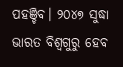ପହଞ୍ଚିବ। ୨୦୪୭ ସୁଦ୍ଧା ଭାରତ ବିଶ୍ବଗୁରୁ ହେବ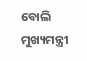ବୋଲି ମୁଖ୍ୟମନ୍ତ୍ରୀ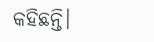କହିଛନ୍ତି।